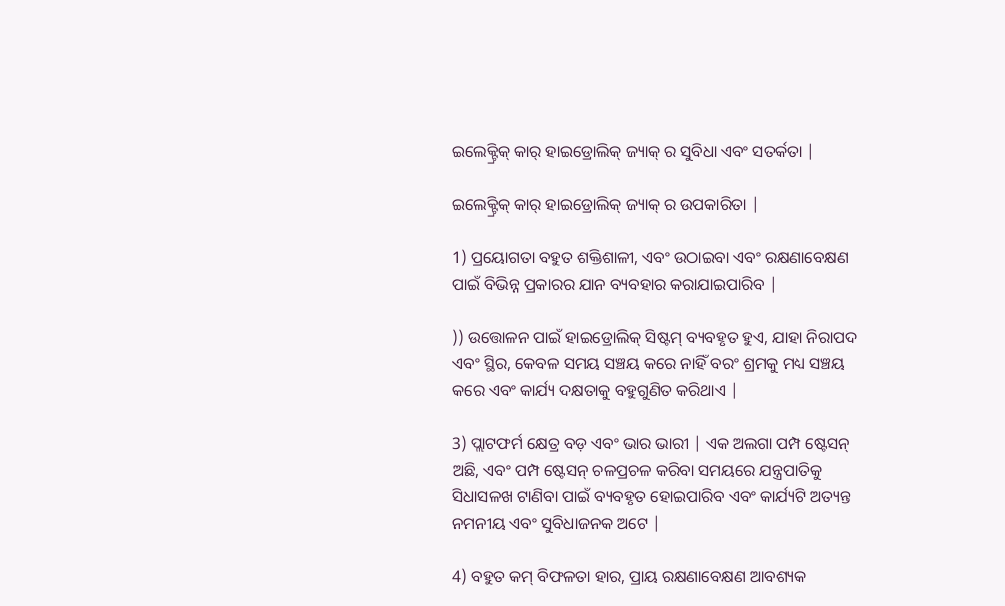ଇଲେକ୍ଟ୍ରିକ୍ କାର୍ ହାଇଡ୍ରୋଲିକ୍ ଜ୍ୟାକ୍ ର ସୁବିଧା ଏବଂ ସତର୍କତା |

ଇଲେକ୍ଟ୍ରିକ୍ କାର୍ ହାଇଡ୍ରୋଲିକ୍ ଜ୍ୟାକ୍ ର ଉପକାରିତା |

1) ପ୍ରୟୋଗତା ବହୁତ ଶକ୍ତିଶାଳୀ, ଏବଂ ଉଠାଇବା ଏବଂ ରକ୍ଷଣାବେକ୍ଷଣ ପାଇଁ ବିଭିନ୍ନ ପ୍ରକାରର ଯାନ ବ୍ୟବହାର କରାଯାଇପାରିବ |

)) ଉତ୍ତୋଳନ ପାଇଁ ହାଇଡ୍ରୋଲିକ୍ ସିଷ୍ଟମ୍ ବ୍ୟବହୃତ ହୁଏ, ଯାହା ନିରାପଦ ଏବଂ ସ୍ଥିର, କେବଳ ସମୟ ସଞ୍ଚୟ କରେ ନାହିଁ ବରଂ ଶ୍ରମକୁ ମଧ୍ୟ ସଞ୍ଚୟ କରେ ଏବଂ କାର୍ଯ୍ୟ ଦକ୍ଷତାକୁ ବହୁଗୁଣିତ କରିଥାଏ |

3) ପ୍ଲାଟଫର୍ମ କ୍ଷେତ୍ର ବଡ଼ ଏବଂ ଭାର ଭାରୀ | ଏକ ଅଲଗା ପମ୍ପ ଷ୍ଟେସନ୍ ଅଛି, ଏବଂ ପମ୍ପ ଷ୍ଟେସନ୍ ଚଳପ୍ରଚଳ କରିବା ସମୟରେ ଯନ୍ତ୍ରପାତିକୁ ସିଧାସଳଖ ଟାଣିବା ପାଇଁ ବ୍ୟବହୃତ ହୋଇପାରିବ ଏବଂ କାର୍ଯ୍ୟଟି ଅତ୍ୟନ୍ତ ନମନୀୟ ଏବଂ ସୁବିଧାଜନକ ଅଟେ |

4) ବହୁତ କମ୍ ବିଫଳତା ହାର, ପ୍ରାୟ ରକ୍ଷଣାବେକ୍ଷଣ ଆବଶ୍ୟକ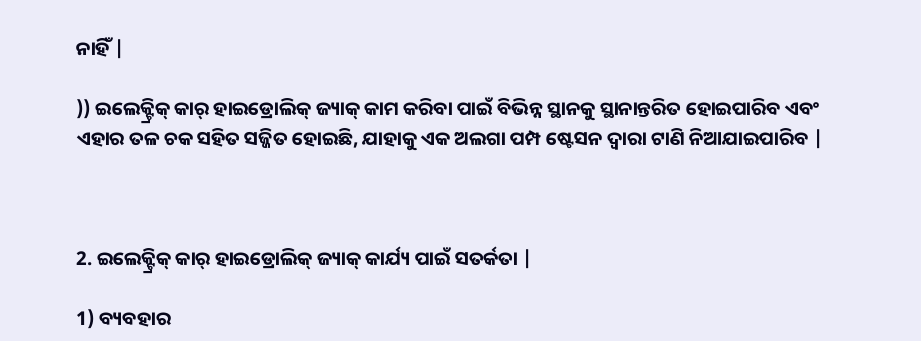ନାହିଁ |

)) ଇଲେକ୍ଟ୍ରିକ୍ କାର୍ ହାଇଡ୍ରୋଲିକ୍ ଜ୍ୟାକ୍ କାମ କରିବା ପାଇଁ ବିଭିନ୍ନ ସ୍ଥାନକୁ ସ୍ଥାନାନ୍ତରିତ ହୋଇପାରିବ ଏବଂ ଏହାର ତଳ ଚକ ସହିତ ସଜ୍ଜିତ ହୋଇଛି, ଯାହାକୁ ଏକ ଅଲଗା ପମ୍ପ ଷ୍ଟେସନ ଦ୍ୱାରା ଟାଣି ନିଆଯାଇପାରିବ |



2. ଇଲେକ୍ଟ୍ରିକ୍ କାର୍ ହାଇଡ୍ରୋଲିକ୍ ଜ୍ୟାକ୍ କାର୍ଯ୍ୟ ପାଇଁ ସତର୍କତା |

1) ବ୍ୟବହାର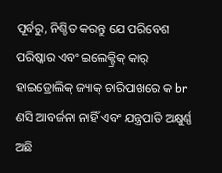ପୂର୍ବରୁ, ନିଶ୍ଚିତ କରନ୍ତୁ ଯେ ପରିବେଶ ପରିଷ୍କାର ଏବଂ ଇଲେକ୍ଟ୍ରିକ୍ କାର୍ ହାଇଡ୍ରୋଲିକ୍ ଜ୍ୟାକ୍ ଚାରିପାଖରେ କ br ଣସି ଆବର୍ଜନା ନାହିଁ ଏବଂ ଯନ୍ତ୍ରପାତି ଅକ୍ଷୁର୍ଣ୍ଣ ଅଛି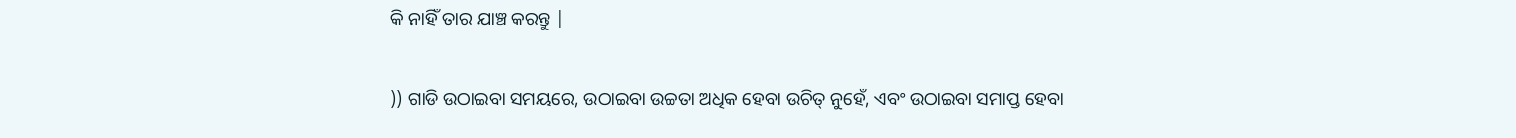କି ନାହିଁ ତାର ଯାଞ୍ଚ କରନ୍ତୁ |

)) ଗାଡି ଉଠାଇବା ସମୟରେ, ଉଠାଇବା ଉଚ୍ଚତା ଅଧିକ ହେବା ଉଚିତ୍ ନୁହେଁ, ଏବଂ ଉଠାଇବା ସମାପ୍ତ ହେବା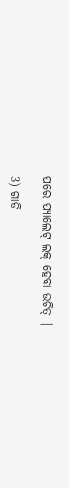ପରେ ପ୍ୟାଲେଟ୍ ଲକ୍ ହେବା ଉଚିତ୍ |

3) ଗାଡି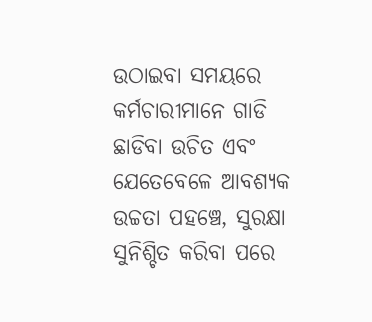ଉଠାଇବା ସମୟରେ କର୍ମଚାରୀମାନେ ଗାଡି ଛାଡିବା ଉଚିତ ଏବଂ ଯେତେବେଳେ ଆବଶ୍ୟକ ଉଚ୍ଚତା ପହଞ୍ଚେ, ସୁରକ୍ଷା ସୁନିଶ୍ଚିତ କରିବା ପରେ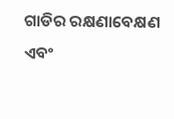ଗାଡିର ରକ୍ଷଣାବେକ୍ଷଣ ଏବଂ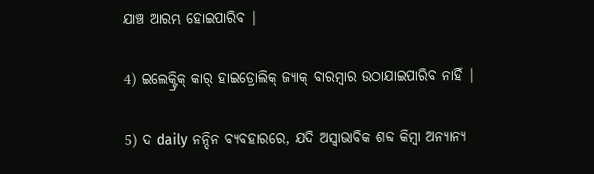ଯାଞ୍ଚ ଆରମ୍ଭ ହୋଇପାରିବ |

4) ଇଲେକ୍ଟ୍ରିକ୍ କାର୍ ହାଇଡ୍ରୋଲିକ୍ ଜ୍ୟାକ୍ ବାରମ୍ବାର ଉଠାଯାଇପାରିବ ନାହିଁ |

5) ଦ daily ନନ୍ଦିନ ବ୍ୟବହାରରେ, ଯଦି ଅସ୍ୱାଭାବିକ ଶବ୍ଦ କିମ୍ବା ଅନ୍ୟାନ୍ୟ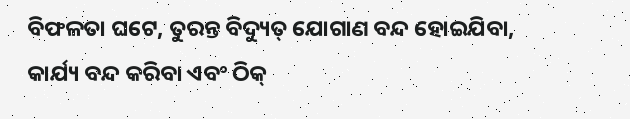ବିଫଳତା ଘଟେ, ତୁରନ୍ତ ବିଦ୍ୟୁତ୍ ଯୋଗାଣ ବନ୍ଦ ହୋଇଯିବା, କାର୍ଯ୍ୟ ବନ୍ଦ କରିବା ଏବଂ ଠିକ୍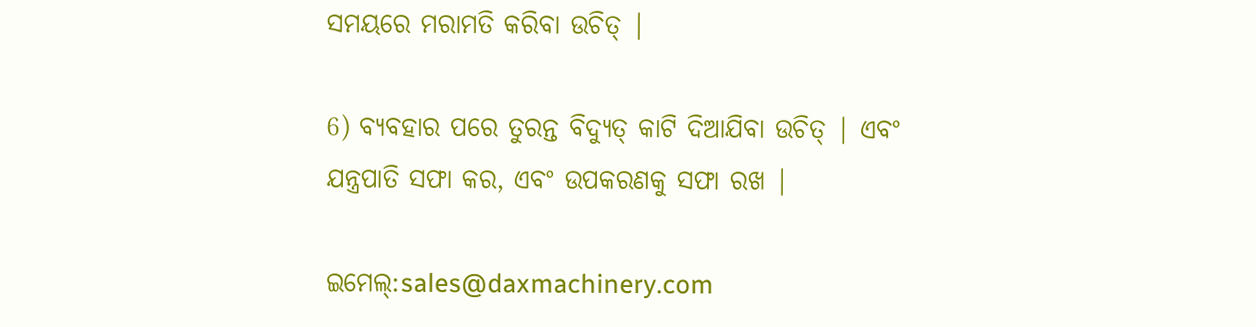ସମୟରେ ମରାମତି କରିବା ଉଚିତ୍ |

6) ବ୍ୟବହାର ପରେ ତୁରନ୍ତ ବିଦ୍ୟୁତ୍ କାଟି ଦିଆଯିବା ଉଚିତ୍ | ଏବଂ ଯନ୍ତ୍ରପାତି ସଫା କର, ଏବଂ ଉପକରଣକୁ ସଫା ରଖ |

ଇମେଲ୍:sales@daxmachinery.com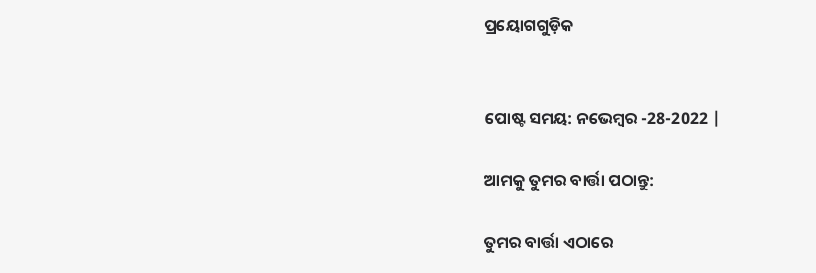ପ୍ରୟୋଗଗୁଡ଼ିକ


ପୋଷ୍ଟ ସମୟ: ନଭେମ୍ବର -28-2022 |

ଆମକୁ ତୁମର ବାର୍ତ୍ତା ପଠାନ୍ତୁ:

ତୁମର ବାର୍ତ୍ତା ଏଠାରେ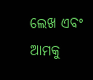ଲେଖ ଏବଂ ଆମକୁ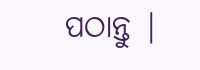ପଠାନ୍ତୁ |